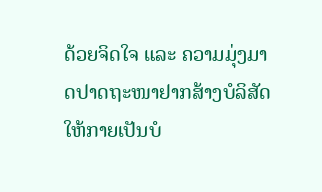ດ້ວຍຈິດໃຈ ແລະ ຄວາມມຸ່ງມາດປາດຖະໜາຢາກສ້າງບໍລິສັດໃຫ້ກາຍເປັນບໍ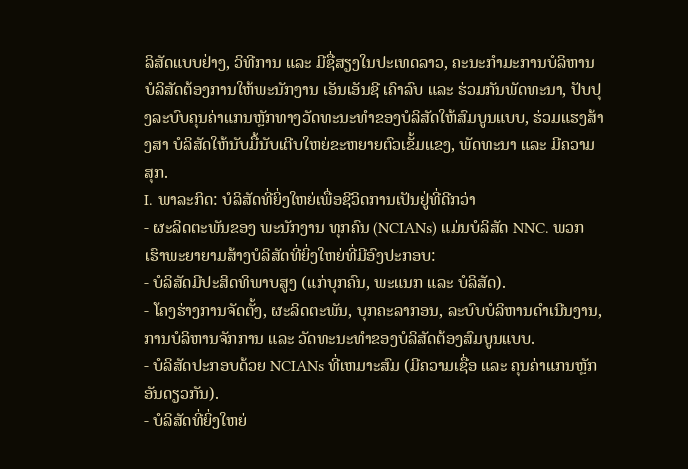ລິສັດແບບຢ່າງ, ວິທີການ ແລະ ມີຊື່ສຽງໃນປະເທດລາວ, ຄະນະກຳມະການບໍລິຫານບໍລິສັດຕ້ອງການໃຫ້ພະນັກງານ ເອັນເອັນຊີ ເຄົາລົບ ແລະ ຮ່ວມກັນພັດທະນາ, ປັບປຸງລະບົບຄຸນຄ່າແກນຫຼັກທາງວັດທະນະທໍາຂອງບໍລິສັດໃຫ້ສົມບູນແບບ, ຮ່ວມແຮງສ້າງສາ ບໍລິສັດໃຫ້ນັບມື້ນັບເຕີບໃຫຍ່ຂະຫຍາຍຕົວເຂັ້ມແຂງ, ພັດທະນາ ແລະ ມີຄວາມສຸກ.
I. ພາລະກິດ: ບໍລິສັດທີ່ຍິ່ງໃຫຍ່ເພື່ອຊີວິດການເປັນຢູ່ທີ່ດີກວ່າ
- ຜະລິດຕະພັນຂອງ ພະນັກງານ ທຸກຄົນ (NCIANs) ແມ່ນບໍລິສັດ NNC. ພວກເຮົາພະຍາຍາມສ້າງບໍລິສັດທີ່ຍິ່ງໃຫຍ່ທີ່ມີອົງປະກອບ:
- ບໍລິສັດມີປະສິດທິພາບສູງ (ແກ່ບຸກຄົນ, ພະແນກ ແລະ ບໍລິສັດ).
- ໂຄງຮ່າງການຈັດຕັ້ງ, ຜະລິດຕະພັນ, ບຸກຄະລາກອນ, ລະບົບບໍລິຫານດຳເນີນງານ, ການບໍລິຫານຈັກການ ແລະ ວັດທະນະທຳຂອງບໍລິສັດຕ້ອງສົມບູນແບບ.
- ບໍລິສັດປະກອບດ້ວຍ NCIANs ທີ່ເຫມາະສົມ (ມີຄວາມເຊື່ອ ແລະ ຄຸນຄ່າແກນຫຼັກອັນດຽວກັນ).
- ບໍລິສັດທີ່ຍິ່ງໃຫຍ່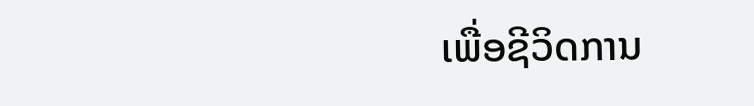ເພື່ອຊີວິດການ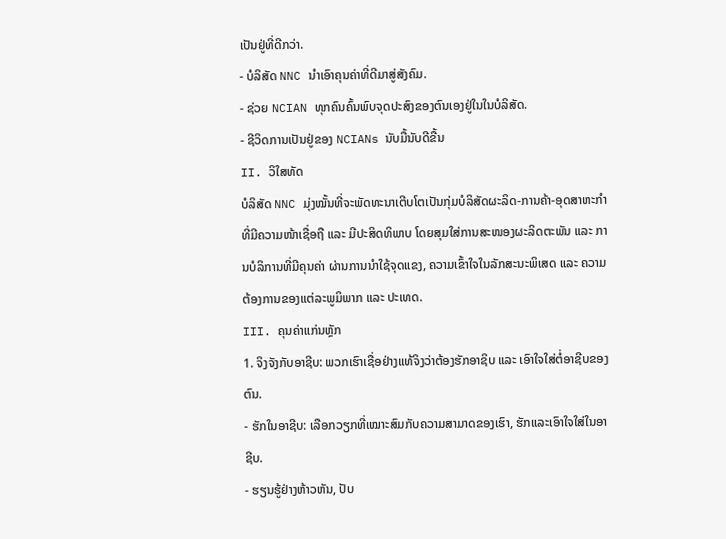ເປັນຢູ່ທີ່ດີກວ່າ.
- ບໍລິສັດ NNC ນໍາເອົາຄຸນຄ່າທີ່ດີມາສູ່ສັງຄົມ.
- ຊ່ວຍ NCIAN ທຸກຄົນຄົ້ນພົບຈຸດປະສົງຂອງຕົນເອງຢູ່ໃນໃນບໍລິສັດ.
- ຊີວິດການເປັນຢູ່ຂອງ NCIANs ນັບມື້ນັບດີຂື້ນ
II. ວິໃສທັດ
ບໍລິສັດ NNC ມຸ່ງໝັ້ນທີ່ຈະພັດທະນາເຕີບໂຕເປັນກຸ່ມບໍລິສັດຜະລິດ-ການຄ້າ-ອຸດສາຫະກຳທີ່ມີຄວາມໜ້າເຊື່ອຖື ແລະ ມີປະສິດທິພາບ ໂດຍສຸມໃສ່ການສະໜອງຜະລິດຕະພັນ ແລະ ການບໍລິການທີ່ມີຄຸນຄ່າ ຜ່ານການນໍາໃຊ້ຈຸດແຂງ, ຄວາມເຂົ້າໃຈໃນລັກສະນະພິເສດ ແລະ ຄວາມຕ້ອງການຂອງແຕ່ລະພູມິພາກ ແລະ ປະເທດ.
III. ຄຸນຄ່າແກ່ນຫຼັກ
1. ຈິງຈັງກັບອາຊີບ: ພວກເຮົາເຊື່ອຢ່າງແທ້ຈິງວ່າຕ້ອງຮັກອາຊິບ ແລະ ເອົາໃຈໃສ່ຕໍ່ອາຊີບຂອງຕົນ.
- ຮັກໃນອາຊີບ: ເລືອກວຽກທີ່ເໝາະສົມກັບຄວາມສາມາດຂອງເຮົາ, ຮັກແລະເອົາໃຈໃສ່ໃນອາຊີບ.
- ຮຽນຮູ້ຢ່າງຫ້າວຫັນ, ປັບ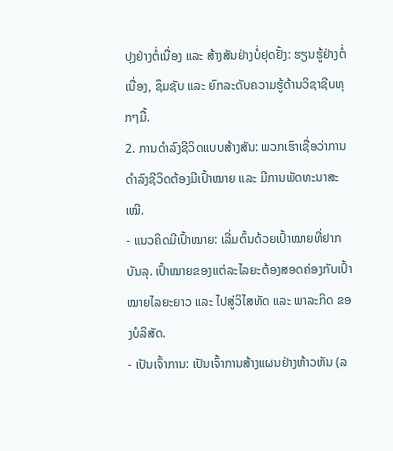ປຸງຢ່າງຕໍ່ເນື່ອງ ແລະ ສ້າງສັນຢ່າງບໍ່ຢຸດຢັ້ງ: ຮຽນຮູ້ຢ່າງຕໍ່ເນື່ອງ, ຊຶມຊັບ ແລະ ຍົກລະດັບຄວາມຮູ້ດ້ານວິຊາຊີບທຸກໆມື້.
2. ການດຳລົງຊີວິດແບບສ້າງສັນ: ພວກເຮົາເຊື່ອວ່າການດຳລົງຊີວິດຕ້ອງມີເປົ້າໝາຍ ແລະ ມີການພັດທະນາສະເໝີ.
- ແນວຄິດມີເປົ້າໝາຍ: ເລີ່ມຕົ້ນດ້ວຍເປົ້າໝາຍທີ່ຢາກບັນລຸ. ເປົ້າໝາຍຂອງແຕ່ລະໄລຍະຕ້ອງສອດຄ່ອງກັບເປົ້າໝາຍໄລຍະຍາວ ແລະ ໄປສູ່ວິໄສທັດ ແລະ ພາລະກິດ ຂອງບໍລິສັດ.
- ເປັນເຈົ້າການ: ເປັນເຈົ້າການສ້າງແຜນຢ່າງຫ້າວຫັນ (ລ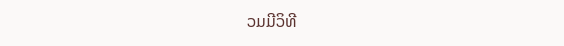ວມມີວິທີ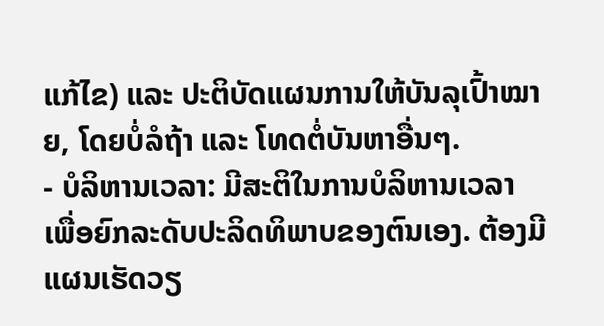ແກ້ໄຂ) ແລະ ປະຕິບັດແຜນການໃຫ້ບັນລຸເປົ້າໝາຍ, ໂດຍບໍ່ລໍຖ້າ ແລະ ໂທດຕໍ່ບັນຫາອື່ນໆ.
- ບໍລິຫານເວລາ: ມີສະຕິໃນການບໍລິຫານເວລາ ເພື່ອຍົກລະດັບປະລິດທິພາບຂອງຕົນເອງ. ຕ້ອງມີແຜນເຮັດວຽ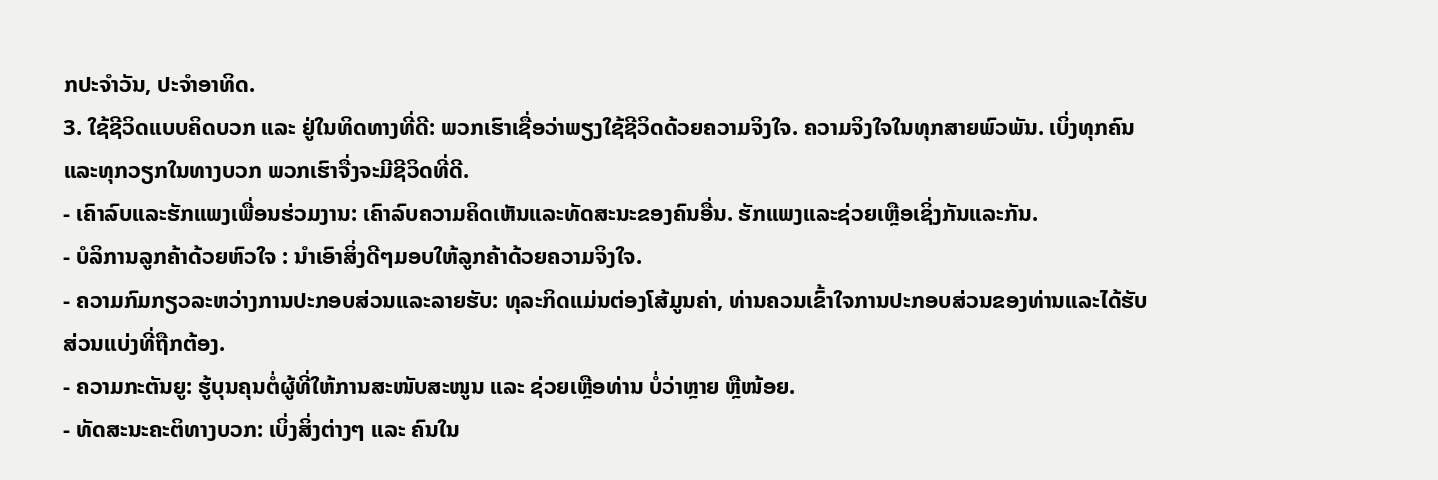ກປະຈໍາວັນ, ປະຈຳອາທິດ.
3. ໃຊ້ຊີວິດແບບຄິດບວກ ແລະ ຢູ່ໃນທິດທາງທີ່ດີ: ພວກເຮົາເຊື່ອວ່າພຽງໃຊ້ຊີວິດດ້ວຍຄວາມຈິງໃຈ. ຄວາມຈິງໃຈໃນທຸກສາຍພົວພັນ. ເບິ່ງທຸກຄົນແລະທຸກວຽກໃນທາງບວກ ພວກເຮົາຈື່ງຈະມີຊີວິດທີ່ດີ.
- ເຄົາລົບແລະຮັກແພງເພື່ອນຮ່ວມງານ: ເຄົາລົບຄວາມຄິດເຫັນແລະທັດສະນະຂອງຄົນອື່ນ. ຮັກແພງແລະຊ່ວຍເຫຼືອເຊິ່ງກັນແລະກັນ.
- ບໍລິການລູກຄ້າດ້ວຍຫົວໃຈ : ນຳເອົາສິ່ງດີໆມອບໃຫ້ລູກຄ້າດ້ວຍຄວາມຈິງໃຈ.
- ຄວາມກົມກຽວລະຫວ່າງການປະກອບສ່ວນແລະລາຍຮັບ: ທຸລະກິດແມ່ນຕ່ອງໂສ້ມູນຄ່າ, ທ່ານຄວນເຂົ້າໃຈການປະກອບສ່ວນຂອງທ່ານແລະໄດ້ຮັບສ່ວນແບ່ງທີ່ຖືກຕ້ອງ.
- ຄວາມກະຕັນຍູ: ຮູ້ບຸນຄຸນຕໍ່ຜູ້ທີ່ໃຫ້ການສະໜັບສະໜູນ ແລະ ຊ່ວຍເຫຼືອທ່ານ ບໍ່ວ່າຫຼາຍ ຫຼືໜ້ອຍ.
- ທັດສະນະຄະຕິທາງບວກ: ເບິ່ງສິ່ງຕ່າງໆ ແລະ ຄົນໃນ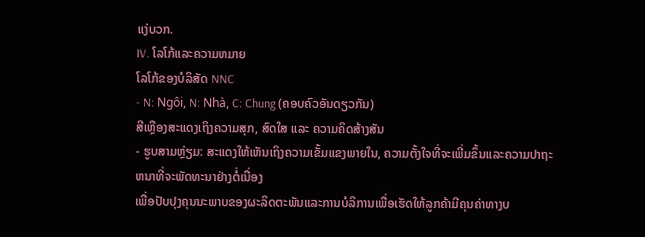ແງ່ບວກ.
IV. ໂລໂກ້ແລະຄວາມຫມາຍ
ໂລໂກ້ຂອງບໍລິສັດ NNC
- N: Ngôi, N: Nhà, C: Chung (ຄອບຄົວອັນດຽວກັນ)
ສີເຫຼືອງສະແດງເຖິງຄວາມສຸກ, ສົດໃສ ແລະ ຄວາມຄິດສ້າງສັນ
- ຮູບສາມຫຼ່ຽມ: ສະແດງໃຫ້ເຫັນເຖິງຄວາມເຂັ້ມແຂງພາຍໃນ, ຄວາມຕັ້ງໃຈທີ່ຈະເພີ່ມຂຶ້ນແລະຄວາມປາຖະຫນາທີ່ຈະພັດທະນາຢ່າງຕໍ່ເນື່ອງ
ເພື່ອປັບປຸງຄຸນນະພາບຂອງຜະລິດຕະພັນແລະການບໍລິການເພື່ອເຮັດໃຫ້ລູກຄ້າມີຄຸນຄ່າທາງບ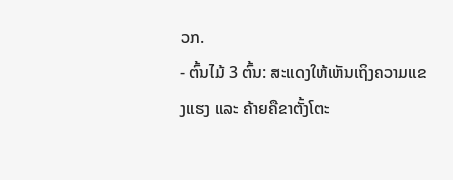ວກ.
- ຕົ້ນໄມ້ 3 ຕົ້ນ: ສະແດງໃຫ້ເຫັນເຖິງຄວາມແຂງແຮງ ແລະ ຄ້າຍຄືຂາຕັ້ງໂຕະ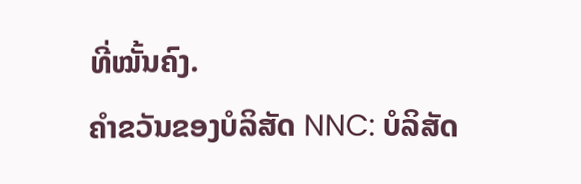ທີ່ໝັ້ນຄົງ.
ຄໍາຂວັນຂອງບໍລິສັດ NNC: ບໍລິສັດ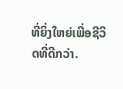ທີ່ຍິ່ງໃຫຍ່ເພີ່ອຊີວິດທີ່ດີກວ່າ.